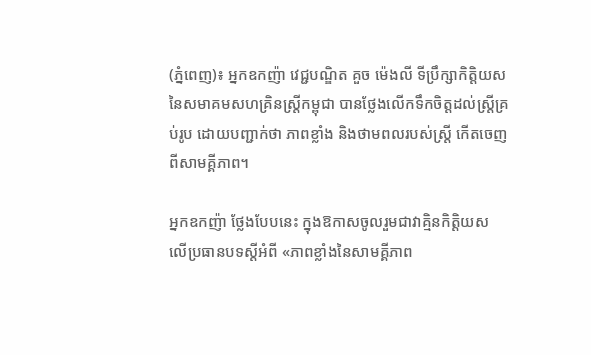(ភ្នំពេញ)៖ អ្នកឧកញ៉ា វេជ្ជបណ្ឌិត គួច ម៉េងលី ទីប្រឹក្សាកិត្តិយសនៃសមាគមសហគ្រិនស្រ្តីកម្ពុជា បានថ្លែងលើកទឹកចិត្តដល់ស្ត្រីគ្រប់រូប ដោយបញ្ជាក់ថា ភាពខ្លាំង និងថាមពលរបស់ស្ត្រី កើតចេញពីសាមគ្គីភាព។

អ្នកឧកញ៉ា ថ្លែងបែបនេះ ក្នុងឱកាសចូលរួមជាវាគ្មិនកិត្តិយស លើប្រធានបទស្តីអំពី «ភាពខ្លាំងនៃសាមគ្គីភាព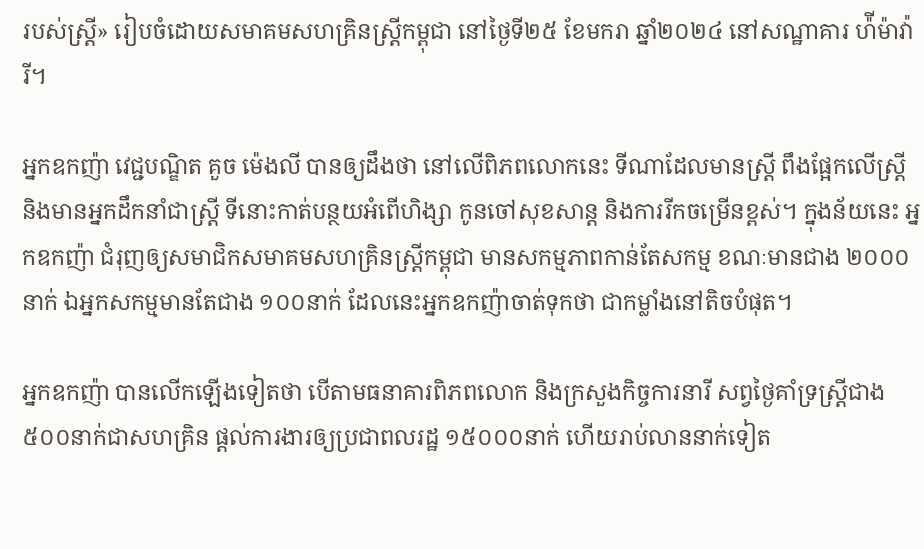របស់ស្រ្តី» រៀបចំដោយសមាគមសហគ្រិនស្ត្រីកម្ពុជា នៅថ្ងៃទី២៥ ខែមករា ឆ្នាំ២០២៤ នៅសណ្ឋាគារ ហ៉ីម៉ាវ៉ារី។

អ្នកឧកញ៉ា វេជ្ជបណ្ឌិត គួច ម៉េងលី បានឲ្យដឹងថា នៅលើពិភពលោកនេះ ទីណាដែលមានស្ត្រី ពឹងផ្អែកលើស្ត្រី និងមានអ្នកដឹកនាំជាស្ត្រី ទីនោះកាត់បន្ថយអំពើហិង្សា កូនចៅសុខសាន្ត និងការរីកចម្រើនខ្ពស់។ ក្នុងន័យនេះ អ្នកឧកញ៉ា ជំរុញឲ្យសមាជិកសមាគមសហគ្រិនស្ត្រីកម្ពុជា មានសកម្មភាពកាន់តែសកម្ម ខណៈមានជាង ២០០០នាក់ ឯអ្នកសកម្មមានតែជាង ១០០នាក់ ដែលនេះអ្នកឧកញ៉ាចាត់ទុកថា ជាកម្លាំងនៅតិចបំផុត។

អ្នកឧកញ៉ា បានលើកឡើងទៀតថា បើតាមធនាគារពិភពលោក និងក្រសួងកិច្ចការនារី សព្វថ្ងៃគាំទ្រស្ត្រីជាង ៥០០នាក់ជាសហគ្រិន ផ្តល់ការងារឲ្យប្រជាពលរដ្ឋ ១៥០០០នាក់ ហើយរាប់លាននាក់ទៀត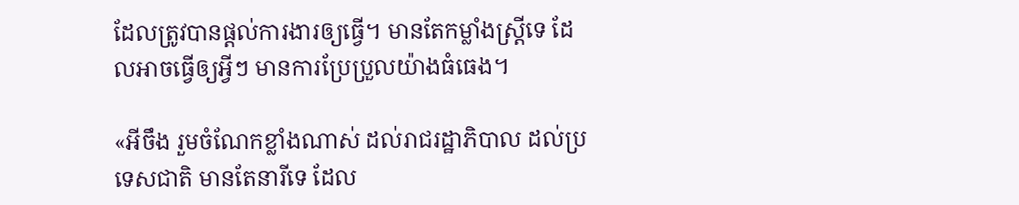ដែលត្រូវបានផ្តល់ការងារឲ្យធ្វើ។ មានតែកម្លាំងស្ត្រីទេ ដែលអាចធ្វើឲ្យអ្វីៗ មានការប្រែប្រួលយ៉ាងធំធេង។

«អីចឹង រួមចំណែកខ្លាំងណាស់ ដល់រាជរដ្ឋាភិបាល ដល់ប្រទេសជាតិ មានតែនារីទេ ដែល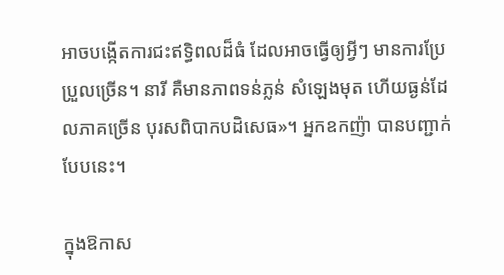អាចបង្កើតការជះឥទ្ធិពលដ៏ធំ ដែលអាចធ្វើឲ្យអ្វីៗ មានការប្រែប្រួលច្រើន។ នារី គឺមានភាពទន់ភ្លន់ សំឡេងមុត ហើយធ្ងន់ដែលភាគច្រើន បុរសពិបាកបដិសេធ»។ អ្នកឧកញ៉ា បានបញ្ជាក់បែបនេះ។

ក្នុងឱកាស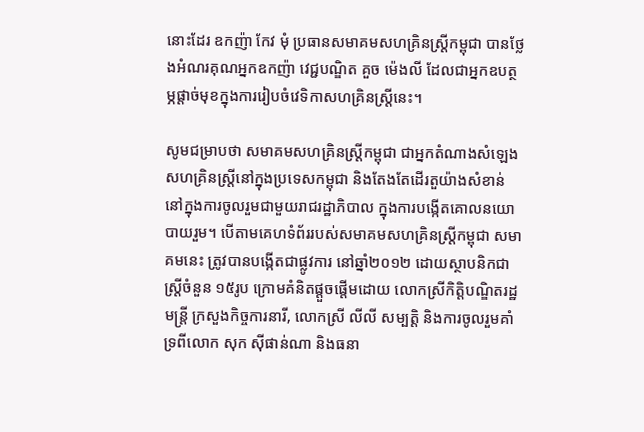នោះដែរ ឧកញ៉ា កែវ មុំ ប្រធានសមាគមសហគ្រិនស្ត្រីកម្ពុជា បានថ្លែងអំណរគុណអ្នកឧកញ៉ា វេជ្ជបណ្ឌិត គួច ម៉េងលី ដែលជាអ្នកឧបត្ថម្ភផ្តាច់មុខក្នុងការរៀបចំវេទិកាសហគ្រិនស្រ្តីនេះ។

សូមជម្រាបថា សមាគមសហគ្រិនស្ត្រីកម្ពុជា ជាអ្នកតំណាងសំឡេងសហគ្រិនស្ត្រីនៅក្នុងប្រទេសកម្ពុជា និងតែងតែដើរតួយ៉ាងសំខាន់ នៅក្នុងការចូលរួមជាមួយរាជរដ្ឋាភិបាល ក្នុងការបង្កើតគោលនយោបាយរួម។ បើតាមគេហទំព័ររបស់សមាគមសហគ្រិនស្រ្តីកម្ពុជា សមាគមនេះ ត្រូវបានបង្កើតជាផ្លូវការ នៅឆ្នាំ២០១២ ដោយស្ថាបនិកជាស្រ្តីចំនួន ១៥រូប ក្រោមគំនិតផ្តួចផ្តើមដោយ លោកស្រីកិត្តិបណ្ឌិតរដ្ឋមន្រ្តី ក្រសួងកិច្ចការនារី, លោកស្រី លីលី សម្បត្តិ និងការចូលរួមគាំទ្រពីលោក សុក ស៊ីផាន់ណា និងធនា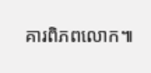គារពិភពលោក៕